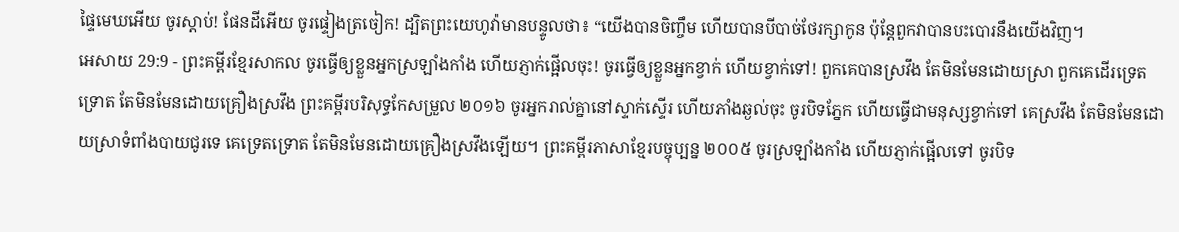ផ្ទៃមេឃអើយ ចូរស្ដាប់! ផែនដីអើយ ចូរផ្ទៀងត្រចៀក! ដ្បិតព្រះយេហូវ៉ាមានបន្ទូលថា៖ “យើងបានចិញ្ចឹម ហើយបានបីបាច់ថែរក្សាកូន ប៉ុន្តែពួកវាបានបះបោរនឹងយើងវិញ។
អេសាយ 29:9 - ព្រះគម្ពីរខ្មែរសាកល ចូរធ្វើឲ្យខ្លួនអ្នកស្រឡាំងកាំង ហើយភ្ញាក់ផ្អើលចុះ! ចូរធ្វើឲ្យខ្លួនអ្នកខ្វាក់ ហើយខ្វាក់ទៅ! ពួកគេបានស្រវឹង តែមិនមែនដោយស្រា ពួកគេដើរទ្រេតទ្រោត តែមិនមែនដោយគ្រឿងស្រវឹង ព្រះគម្ពីរបរិសុទ្ធកែសម្រួល ២០១៦ ចូរអ្នករាល់គ្នានៅស្ទាក់ស្ទើរ ហើយភាំងឆ្ងល់ចុះ ចូរបិទភ្នែក ហើយធ្វើជាមនុស្សខ្វាក់ទៅ គេស្រវឹង តែមិនមែនដោយស្រាទំពាំងបាយជូរទេ គេទ្រេតទ្រោត តែមិនមែនដោយគ្រឿងស្រវឹងឡើយ។ ព្រះគម្ពីរភាសាខ្មែរបច្ចុប្បន្ន ២០០៥ ចូរស្រឡាំងកាំង ហើយភ្ញាក់ផ្អើលទៅ ចូរបិទ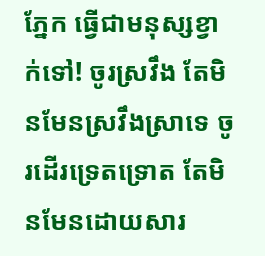ភ្នែក ធ្វើជាមនុស្សខ្វាក់ទៅ! ចូរស្រវឹង តែមិនមែនស្រវឹងស្រាទេ ចូរដើរទ្រេតទ្រោត តែមិនមែនដោយសារ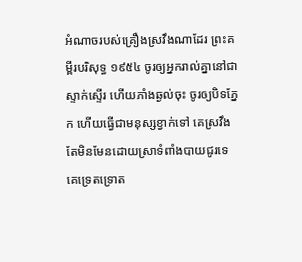អំណាចរបស់គ្រឿងស្រវឹងណាដែរ ព្រះគម្ពីរបរិសុទ្ធ ១៩៥៤ ចូរឲ្យអ្នករាល់គ្នានៅជាស្ទាក់ស្ទើរ ហើយភាំងឆ្ងល់ចុះ ចូរឲ្យបិទភ្នែក ហើយធ្វើជាមនុស្សខ្វាក់ទៅ គេស្រវឹង តែមិនមែនដោយស្រាទំពាំងបាយជូរទេ គេទ្រេតទ្រោត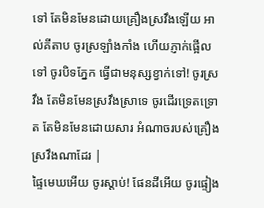ទៅ តែមិនមែនដោយគ្រឿងស្រវឹងឡើយ អាល់គីតាប ចូរស្រឡាំងកាំង ហើយភ្ញាក់ផ្អើលទៅ ចូរបិទភ្នែក ធ្វើជាមនុស្សខ្វាក់ទៅ! ចូរស្រវឹង តែមិនមែនស្រវឹងស្រាទេ ចូរដើរទ្រេតទ្រោត តែមិនមែនដោយសារ អំណាចរបស់គ្រឿងស្រវឹងណាដែរ |
ផ្ទៃមេឃអើយ ចូរស្ដាប់! ផែនដីអើយ ចូរផ្ទៀង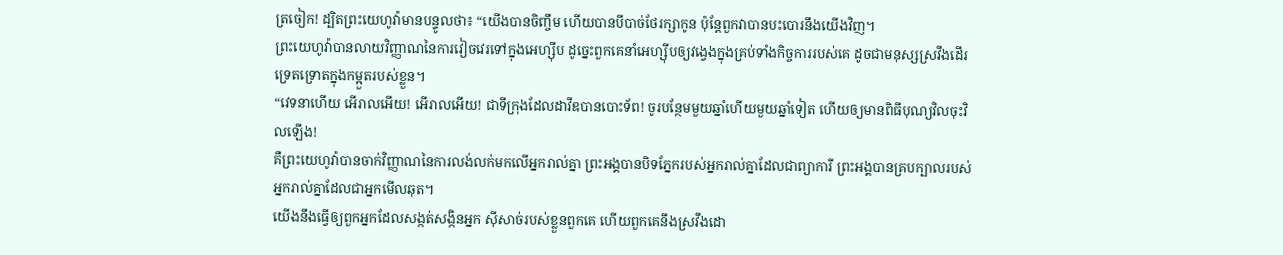ត្រចៀក! ដ្បិតព្រះយេហូវ៉ាមានបន្ទូលថា៖ “យើងបានចិញ្ចឹម ហើយបានបីបាច់ថែរក្សាកូន ប៉ុន្តែពួកវាបានបះបោរនឹងយើងវិញ។
ព្រះយេហូវ៉ាបានលាយវិញ្ញាណនៃការវៀចវេរទៅក្នុងអេហ្ស៊ីប ដូច្នេះពួកគេនាំអេហ្ស៊ីបឲ្យវង្វេងក្នុងគ្រប់ទាំងកិច្ចការរបស់គេ ដូចជាមនុស្សស្រវឹងដើរទ្រេតទ្រោតក្នុងកម្អួតរបស់ខ្លួន។
“វេទនាហើយ អើរាលអើយ! អើរាលអើយ! ជាទីក្រុងដែលដាវីឌបានបោះទ័ព! ចូរបន្ថែមមួយឆ្នាំហើយមួយឆ្នាំទៀត ហើយឲ្យមានពិធីបុណ្យវិលចុះវិលឡើង!
គឺព្រះយេហូវ៉ាបានចាក់វិញ្ញាណនៃការលង់លក់មកលើអ្នករាល់គ្នា ព្រះអង្គបានបិទភ្នែករបស់អ្នករាល់គ្នាដែលជាព្យាការី ព្រះអង្គបានគ្របក្បាលរបស់អ្នករាល់គ្នាដែលជាអ្នកមើលឆុត។
យើងនឹងធ្វើឲ្យពួកអ្នកដែលសង្កត់សង្កិនអ្នក ស៊ីសាច់របស់ខ្លួនពួកគេ ហើយពួកគេនឹងស្រវឹងដោ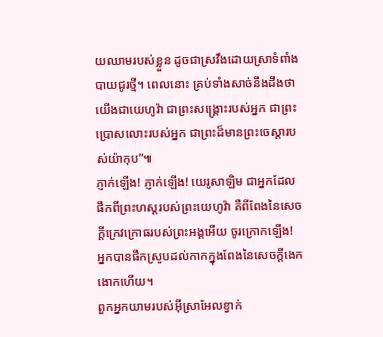យឈាមរបស់ខ្លួន ដូចជាស្រវឹងដោយស្រាទំពាំងបាយជូរថ្មី។ ពេលនោះ គ្រប់ទាំងសាច់នឹងដឹងថា យើងជាយេហូវ៉ា ជាព្រះសង្គ្រោះរបស់អ្នក ជាព្រះប្រោសលោះរបស់អ្នក ជាព្រះដ៏មានព្រះចេស្ដារបស់យ៉ាកុប”៕
ភ្ញាក់ឡើង! ភ្ញាក់ឡើង! យេរូសាឡិម ជាអ្នកដែលផឹកពីព្រះហស្តរបស់ព្រះយេហូវ៉ា គឺពីពែងនៃសេចក្ដីក្រេវក្រោធរបស់ព្រះអង្គអើយ ចូរក្រោកឡើង! អ្នកបានផឹកស្រូបដល់កាកក្នុងពែងនៃសេចក្ដីងេកងោកហើយ។
ពួកអ្នកយាមរបស់អ៊ីស្រាអែលខ្វាក់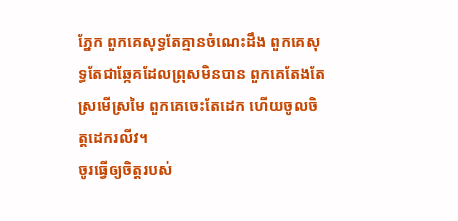ភ្នែក ពួកគេសុទ្ធតែគ្មានចំណេះដឹង ពួកគេសុទ្ធតែជាឆ្កែគដែលព្រុសមិនបាន ពួកគេតែងតែស្រមើស្រមៃ ពួកគេចេះតែដេក ហើយចូលចិត្តដេករលីវ។
ចូរធ្វើឲ្យចិត្តរបស់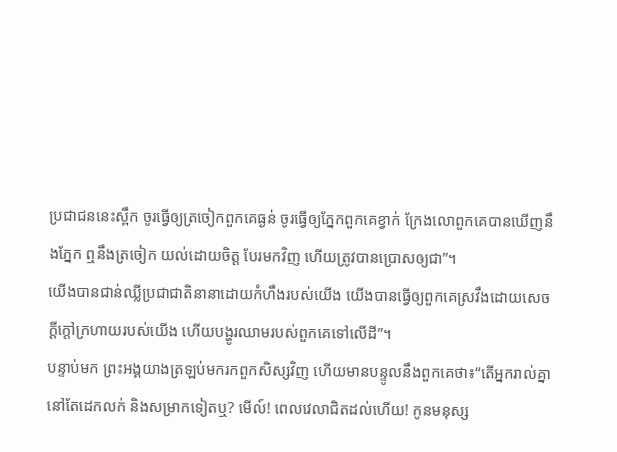ប្រជាជននេះស្ពឹក ចូរធ្វើឲ្យត្រចៀកពួកគេធ្ងន់ ចូរធ្វើឲ្យភ្នែកពួកគេខ្វាក់ ក្រែងលោពួកគេបានឃើញនឹងភ្នែក ឮនឹងត្រចៀក យល់ដោយចិត្ត បែរមកវិញ ហើយត្រូវបានប្រោសឲ្យជា”។
យើងបានជាន់ឈ្លីប្រជាជាតិនានាដោយកំហឹងរបស់យើង យើងបានធ្វើឲ្យពួកគេស្រវឹងដោយសេចក្ដីក្ដៅក្រហាយរបស់យើង ហើយបង្ហូរឈាមរបស់ពួកគេទៅលើដី”។
បន្ទាប់មក ព្រះអង្គយាងត្រឡប់មករកពួកសិស្សវិញ ហើយមានបន្ទូលនឹងពួកគេថា៖“តើអ្នករាល់គ្នានៅតែដេកលក់ និងសម្រាកទៀតឬ? មើល៍! ពេលវេលាជិតដល់ហើយ! កូនមនុស្ស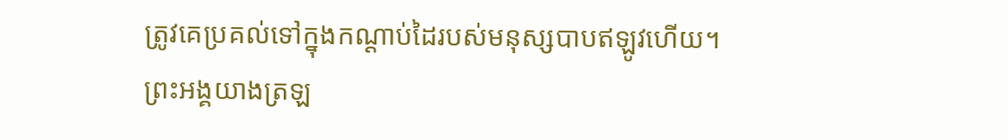ត្រូវគេប្រគល់ទៅក្នុងកណ្ដាប់ដៃរបស់មនុស្សបាបឥឡូវហើយ។
ព្រះអង្គយាងត្រឡ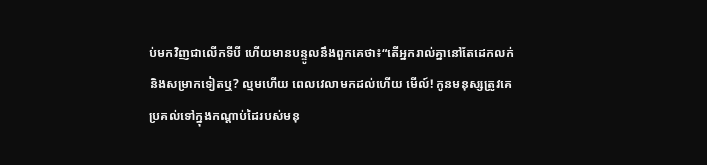ប់មកវិញជាលើកទីបី ហើយមានបន្ទូលនឹងពួកគេថា៖“តើអ្នករាល់គ្នានៅតែដេកលក់ និងសម្រាកទៀតឬ? ល្មមហើយ ពេលវេលាមកដល់ហើយ មើល៍! កូនមនុស្សត្រូវគេប្រគល់ទៅក្នុងកណ្ដាប់ដៃរបស់មនុ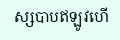ស្សបាបឥឡូវហើ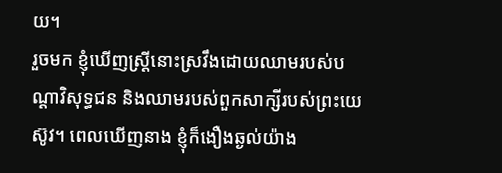យ។
រួចមក ខ្ញុំឃើញស្ត្រីនោះស្រវឹងដោយឈាមរបស់បណ្ដាវិសុទ្ធជន និងឈាមរបស់ពួកសាក្សីរបស់ព្រះយេស៊ូវ។ ពេលឃើញនាង ខ្ញុំក៏ងឿងឆ្ងល់យ៉ាង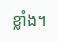ខ្លាំង។